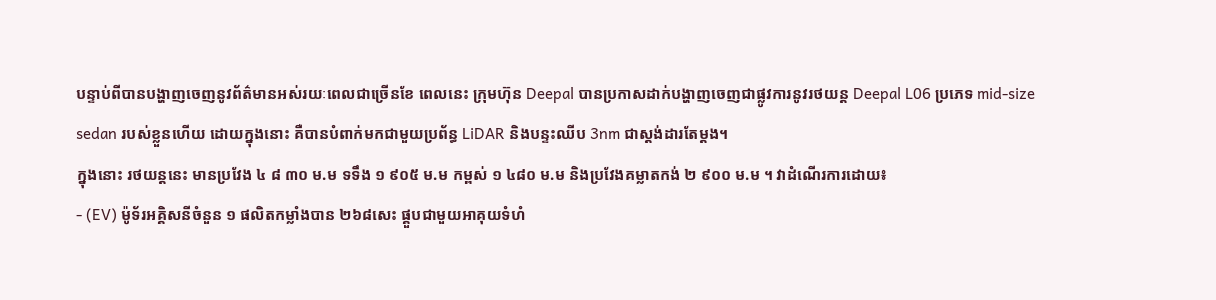បន្ទាប់ពីបានបង្ហាញចេញនូវព័ត៌មានអស់រយៈពេលជាច្រើនខែ ពេលនេះ ក្រុមហ៊ុន Deepal បានប្រកាសដាក់បង្ហាញចេញជាផ្លូវការនូវរថយន្ត Deepal L06 ប្រភេទ mid-size sedan របស់ខ្លួនហើយ ដោយក្នុងនោះ គឺបានបំពាក់មកជាមួយប្រព័ន្ធ LiDAR និងបន្ទះឈីប 3nm ជាស្តង់ដារតែម្តង។
ក្នុងនោះ រថយន្តនេះ មានប្រវែង ៤ ៨ ៣០ ម.ម ទទឹង ១ ៩០៥ ម.ម កម្ពស់ ១ ៤៨០ ម.ម និងប្រវែងគម្លាតកង់ ២ ៩០០ ម.ម ។ វាដំណើរការដោយ៖
- (EV) ម៉ូទ័រអគ្គិសនីចំនួន ១ ផលិតកម្លាំងបាន ២៦៨សេះ ផ្គួបជាមួយអាគុយទំហំ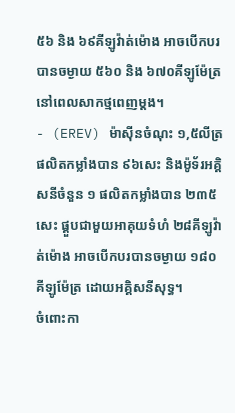៥៦ និង ៦៩គីឡូវ៉ាត់ម៉ោង អាចបើកបរបានចម្ងាយ ៥៦០ និង ៦៧០គីឡូម៉ែត្រ នៅពេលសាកថ្មពេញម្តង។
- (EREV) ម៉ាសុីនចំណុះ ១,៥លីត្រ ផលិតកម្លាំងបាន ៩៦សេះ និងម៉ូទ័រអគ្គិសនីចំនួន ១ ផលិតកម្លាំងបាន ២៣៥សេះ ផ្គួបជាមួយអាគុយទំហំ ២៨គីឡូវ៉ាត់ម៉ោង អាចបើកបរបានចម្ងាយ ១៨០គីឡូម៉ែត្រ ដោយអគ្គិសនីសុទ្ធ។
ចំពោះកា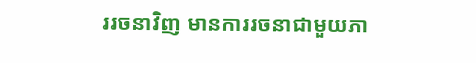ររចនាវិញ មានការរចនាជាមួយភា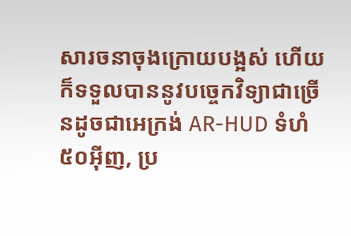សារចនាចុងក្រោយបង្អស់ ហើយក៏ទទួលបាននូវបច្ចេកវិទ្យាជាច្រើនដូចជាអេក្រង់ AR-HUD ទំហំ ៥០អ៊ីញ, ប្រ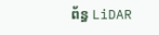ព័ន្ធ LiDAR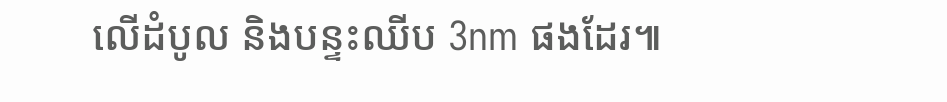លើដំបូល និងបន្ទះឈីប 3nm ផងដែរ៕